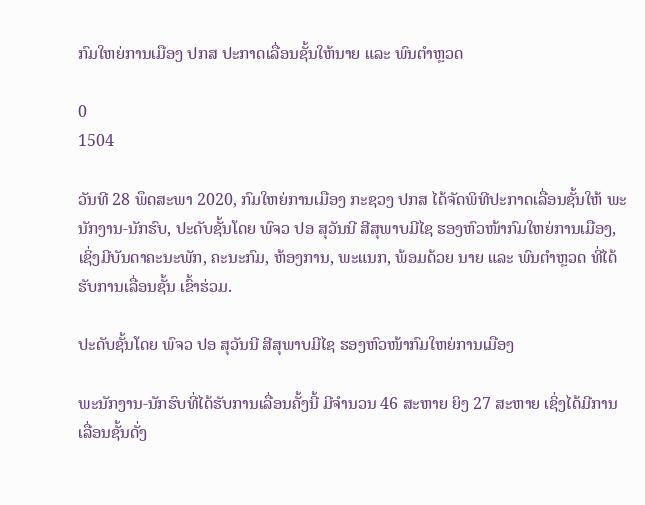ກົມໃຫຍ່ການເມືອງ ປກສ ປະກາດເລື່ອນຊັ້ນໃຫ້ນາຍ ແລະ ພົນຕໍາຫຼວດ

0
1504

ວັນທີ 28 ພຶດສະພາ 2020, ກົມໃຫຍ່ການເມືອງ ກະຊວງ ປກສ ໄດ້ຈັດພິທີປະກາດເລື່ອນຊັ້ນໃຫ້ ພະນັກງານ-ນັກຮົບ, ປະດັບຊັ້ນໂດຍ ພົຈວ ປອ ສຸວັນນີ ສີສຸພາບມີໄຊ ຮອງຫົວໜ້າກົມໃຫຍ່ການເມືອງ, ເຊິ່ງມີບັນດາຄະນະພັກ, ຄະນະກົມ, ຫ້ອງການ, ພະແນກ, ພ້ອມດ້ວຍ ນາຍ ແລະ ພົນຕໍາຫຼວດ ທີ່ໄດ້ຮັບການເລື່ອນຊັ້ນ ເຂົ້າຮ່ວມ.

ປະດັບຊັ້ນໂດຍ ພົຈວ ປອ ສຸວັນນີ ສີສຸພາບມີໄຊ ຮອງຫົວໜ້າກົມໃຫຍ່ການເມືອງ

ພະນັກງານ-ນັກຮົບທີ່ໄດ້ຮັບການເລື່ອນຄັ້ງນີ້ ມີຈໍານວນ 46 ສະຫາຍ ຍິງ 27 ສະຫາຍ ເຊິ່ງໄດ້ມີການເລື່ອນຊັ້ນດັ່ງ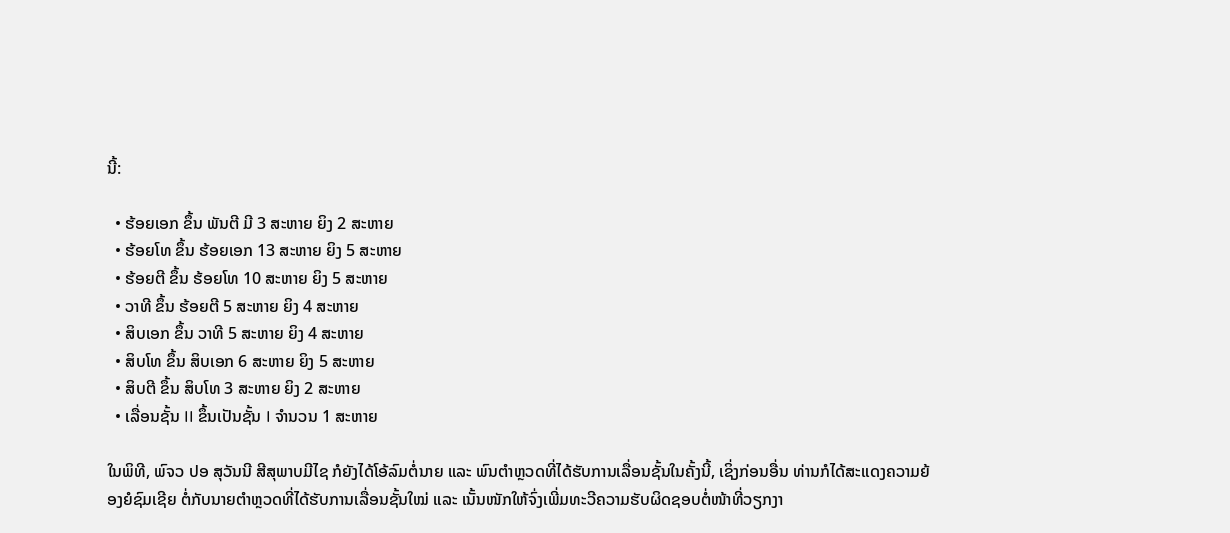ນີ້:

  • ຮ້ອຍເອກ ຂຶ້ນ ພັນຕີ ມີ 3 ສະຫາຍ ຍິງ 2 ສະຫາຍ
  • ຮ້ອຍໂທ ຂຶ້ນ ຮ້ອຍເອກ 13 ສະຫາຍ ຍິງ 5 ສະຫາຍ
  • ຮ້ອຍຕີ ຂຶ້ນ ຮ້ອຍໂທ 10 ສະຫາຍ ຍິງ 5 ສະຫາຍ
  • ວາທີ ຂຶ້ນ ຮ້ອຍຕີ 5 ສະຫາຍ ຍິງ 4 ສະຫາຍ
  • ສິບເອກ ຂຶ້ນ ວາທີ 5 ສະຫາຍ ຍິງ 4 ສະຫາຍ
  • ສິບໂທ ຂຶ້ນ ສິບເອກ 6 ສະຫາຍ ຍິງ 5 ສະຫາຍ
  • ສິບຕີ ຂຶ້ນ ສິບໂທ 3 ສະຫາຍ ຍິງ 2 ສະຫາຍ
  • ເລື່ອນຊັ້ນ II ຂຶ້ນເປັນຊັ້ນ I ຈໍານວນ 1 ສະຫາຍ

ໃນພິທີ, ພົຈວ ປອ ສຸວັນນີ ສີສຸພາບມີໄຊ ກໍຍັງໄດ້ໂອ້ລົມຕໍ່ນາຍ ແລະ ພົນຕໍາຫຼວດທີ່ໄດ້ຮັບການເລື່ອນຊັ້ນໃນຄັ້ງນີ້, ເຊິ່ງກ່ອນອື່ນ ທ່ານກໍໄດ້ສະແດງຄວາມຍ້ອງຍໍຊົມເຊີຍ ຕໍ່ກັບນາຍຕໍາຫຼວດທີ່ໄດ້ຮັບການເລື່ອນຊັ້ນໃໝ່ ແລະ ເນັ້ນໜັກໃຫ້ຈົ່ງເພີ່ມທະວີຄວາມຮັບຜິດຊອບຕໍ່ໜ້າທີ່ວຽກງາ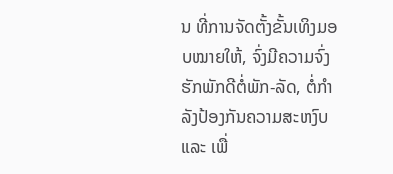ນ ທີ່ການຈັດຕັ້ງຂັ້ນເທິງມອບໝາຍໃຫ້, ຈົ່ງມີຄວາມຈົ່ງຮັກພັກດີຕໍ່ພັກ-ລັດ, ຕໍ່ກໍາລັງປ້ອງກັນຄວາມສະຫງົບ ແລະ ເພື່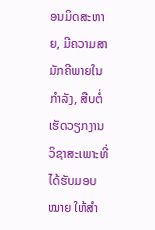ອນມິດສະຫາຍ, ມີຄວາມສາມັກຄີພາຍໃນກໍາລັງ, ສືບຕໍ່ເຮັດວຽກງານວິຊາສະເພາະທີ່ໄດ້ຮັບມອບໝາຍ ໃຫ້ສໍາ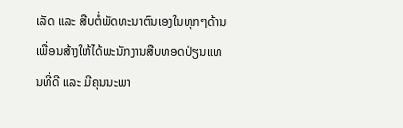ເລັດ ແລະ ສືບຕໍ່ພັດທະນາຕົນເອງໃນທຸກໆດ້ານ ເພື່ອນສ້າງໃຫ້ໄດ້ພະນັກງານສືບທອດປ່ຽນແທນທີ່ດີ ແລະ ມີຄຸນນະພາ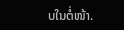ບໃນຕໍ່ໜ້າ.